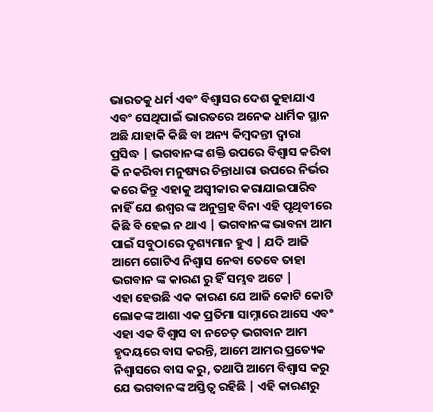ଭାରତକୁ ଧର୍ମ ଏବଂ ବିଶ୍ୱାସର ଦେଶ କୁହାଯାଏ ଏବଂ ସେଥିପାଇଁ ଭାରତରେ ଅନେକ ଧାର୍ମିକ ସ୍ଥାନ ଅଛି ଯାହାକି କିଛି ବା ଅନ୍ୟ କିମ୍ବଦନ୍ତୀ ଦ୍ୱାରା ପ୍ରସିଦ୍ଧ | ଭଗବାନଙ୍କ ଶକ୍ତି ଉପରେ ବିଶ୍ୱାସ କରିବା କି ନକରିବା ମନୁଷ୍ୟର ଚିନ୍ତାଧାରା ଉପରେ ନିର୍ଭର କରେ କିନ୍ତୁ ଏହାକୁ ଅସ୍ୱୀକାର କରାଯାଇପାରିବ ନାହିଁ ଯେ ଈଶ୍ୱର ଙ୍କ ଅନୁଗ୍ରହ ବିନା ଏହି ପୃଥିବୀରେ କିଛି ବି ହେଇ ନ ଥାଏ | ଭଗବାନଙ୍କ ଭାବନା ଆମ ପାଇଁ ସବୁଠାରେ ଦୃଶ୍ୟମାନ ହୁଏ | ଯଦି ଆଜି ଆମେ ଗୋଟିଏ ନିଶ୍ୱାସ ନେବା ତେବେ ତାହା ଭଗବାନ ଙ୍କ କାରଣ ରୁ ହିଁ ସମ୍ଭବ ଅଟେ |
ଏହା ହେଉଛି ଏକ କାରଣ ଯେ ଆଜି କୋଟି କୋଟି ଲୋକଙ୍କ ଆଶା ଏକ ପ୍ରତିମା ସାମ୍ନାରେ ଆସେ ଏବଂ ଏହା ଏକ ବିଶ୍ୱାସ ବା ନଚେତ୍ ଭଗବାନ ଆମ ହୃଦୟରେ ବାସ କରନ୍ତି, ଆମେ ଆମର ପ୍ରତ୍ୟେକ ନିଶ୍ୱାସରେ ବାସ କରୁ, ତଥାପି ଆମେ ବିଶ୍ୱାସ କରୁ ଯେ ଭଗବାନଙ୍କ ଅସ୍ତିତ୍ୱ ରହିଛି | ଏହି କାରଣରୁ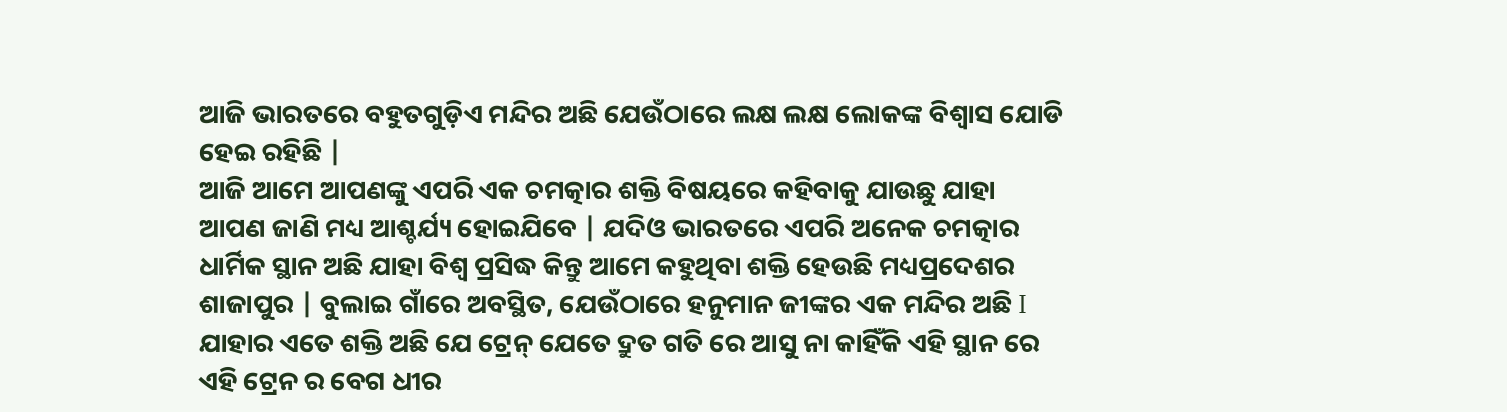ଆଜି ଭାରତରେ ବହୁତଗୁଡ଼ିଏ ମନ୍ଦିର ଅଛି ଯେଉଁଠାରେ ଲକ୍ଷ ଲକ୍ଷ ଲୋକଙ୍କ ବିଶ୍ୱାସ ଯୋଡି ହେଇ ରହିଛି |
ଆଜି ଆମେ ଆପଣଙ୍କୁ ଏପରି ଏକ ଚମତ୍କାର ଶକ୍ତି ବିଷୟରେ କହିବାକୁ ଯାଉଛୁ ଯାହା ଆପଣ ଜାଣି ମଧ୍ୟ ଆଶ୍ଚର୍ଯ୍ୟ ହୋଇଯିବେ | ଯଦିଓ ଭାରତରେ ଏପରି ଅନେକ ଚମତ୍କାର ଧାର୍ମିକ ସ୍ଥାନ ଅଛି ଯାହା ବିଶ୍ୱ ପ୍ରସିଦ୍ଧ କିନ୍ତୁ ଆମେ କହୁଥିବା ଶକ୍ତି ହେଉଛି ମଧ୍ୟପ୍ରଦେଶର ଶାଜାପୁର | ବୁଲାଇ ଗାଁରେ ଅବସ୍ଥିତ, ଯେଉଁଠାରେ ହନୁମାନ ଜୀଙ୍କର ଏକ ମନ୍ଦିର ଅଛି I ଯାହାର ଏତେ ଶକ୍ତି ଅଛି ଯେ ଟ୍ରେନ୍ ଯେତେ ଦ୍ରୁତ ଗତି ରେ ଆସୁ ନା କାହିଁକି ଏହି ସ୍ଥାନ ରେ ଏହି ଟ୍ରେନ ର ବେଗ ଧୀର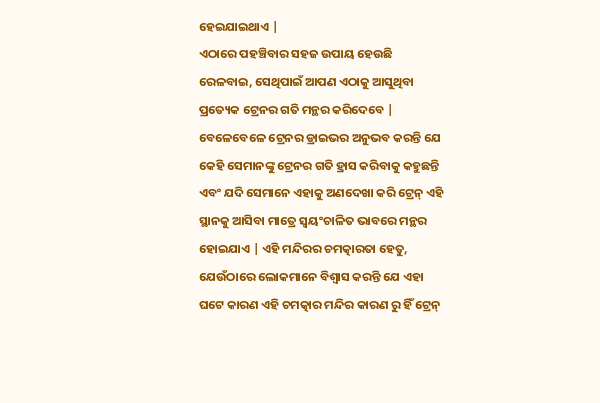ହେଇଯାଇଥାଏ |
ଏଠାରେ ପହଞ୍ଚିବାର ସହଜ ଉପାୟ ହେଉଛି ରେଳବାଇ, ସେଥିପାଇଁ ଆପଣ ଏଠାକୁ ଆସୁଥିବା ପ୍ରତ୍ୟେକ ଟ୍ରେନର ଗତି ମନ୍ଥର କରିଦେବେ | ବେଳେବେଳେ ଟ୍ରେନର ଡ୍ରାଇଭର ଅନୁଭବ କରନ୍ତି ଯେ କେହି ସେମାନଙ୍କୁ ଟ୍ରେନର ଗତି ହ୍ରାସ କରିବାକୁ କହୁଛନ୍ତି ଏବଂ ଯଦି ସେମାନେ ଏହାକୁ ଅଣଦେଖା କରି ଟ୍ରେନ୍ ଏହି ସ୍ଥାନକୁ ଆସିବା ମାତ୍ରେ ସ୍ୱୟଂଚାଳିତ ଭାବରେ ମନ୍ଥର ହୋଇଯାଏ | ଏହି ମନ୍ଦିରର ଚମତ୍କାରତା ହେତୁ, ଯେଉଁଠାରେ ଲୋକମାନେ ବିଶ୍ୱାସ କରନ୍ତି ଯେ ଏହା ଘଟେ କାରଣ ଏହି ଚମତ୍କାର ମନ୍ଦିର କାରଣ ରୁ ହିଁ ଟ୍ରେନ୍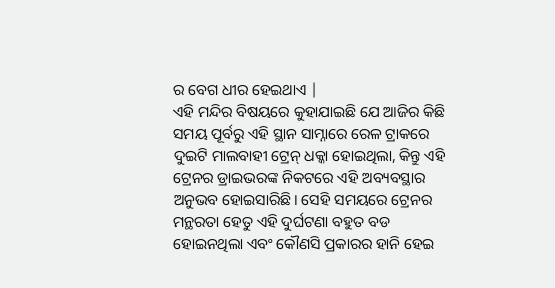ର ବେଗ ଧୀର ହେଇଥାଏ |
ଏହି ମନ୍ଦିର ବିଷୟରେ କୁହାଯାଇଛି ଯେ ଆଜିର କିଛି ସମୟ ପୂର୍ବରୁ ଏହି ସ୍ଥାନ ସାମ୍ନାରେ ରେଳ ଟ୍ରାକରେ ଦୁଇଟି ମାଲବାହୀ ଟ୍ରେନ୍ ଧକ୍କା ହୋଇଥିଲା, କିନ୍ତୁ ଏହି ଟ୍ରେନର ଡ୍ରାଇଭରଙ୍କ ନିକଟରେ ଏହି ଅବ୍ୟବସ୍ଥାର ଅନୁଭବ ହୋଇସାରିଛି। ସେହି ସମୟରେ ଟ୍ରେନର ମନ୍ଥରତା ହେତୁ ଏହି ଦୁର୍ଘଟଣା ବହୁତ ବଡ ହୋଇନଥିଲା ଏବଂ କୌଣସି ପ୍ରକାରର ହାନି ହେଇ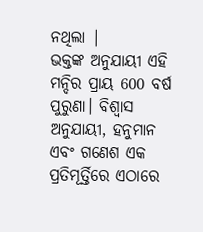ନଥିଲା |
ଭକ୍ତଙ୍କ ଅନୁଯାୟୀ ଏହି ମନ୍ଦିର ପ୍ରାୟ 600 ବର୍ଷ ପୁରୁଣା। ବିଶ୍ୱାସ ଅନୁଯାୟୀ, ହନୁମାନ ଏବଂ ଗଣେଶ ଏକ ପ୍ରତିମୂର୍ତ୍ତିରେ ଏଠାରେ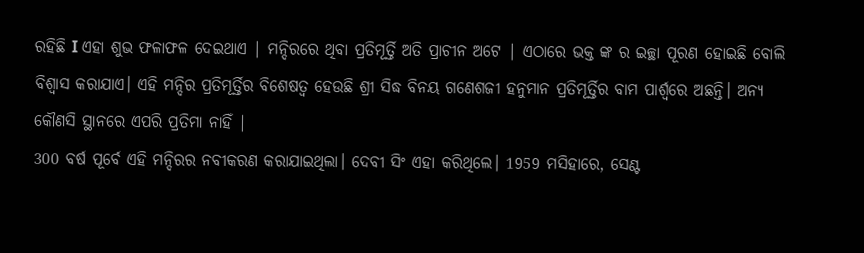ରହିଛି I ଏହା ଶୁଭ ଫଳାଫଳ ଦେଇଥାଏ | ମନ୍ଦିରରେ ଥିବା ପ୍ରତିମୂର୍ତ୍ତି ଅତି ପ୍ରାଚୀନ ଅଟେ | ଏଠାରେ ଭକ୍ତ ଙ୍କ ର ଇଚ୍ଛା ପୂରଣ ହୋଇଛି ବୋଲି ବିଶ୍ୱାସ କରାଯାଏ। ଏହି ମନ୍ଦିର ପ୍ରତିମୂର୍ତ୍ତିର ବିଶେଷତ୍ୱ ହେଉଛି ଶ୍ରୀ ସିଦ୍ଧ ବିନୟ ଗଣେଶଜୀ ହନୁମାନ ପ୍ରତିମୂର୍ତ୍ତିର ବାମ ପାର୍ଶ୍ୱରେ ଅଛନ୍ତି। ଅନ୍ୟ କୌଣସି ସ୍ଥାନରେ ଏପରି ପ୍ରତିମା ନାହିଁ |
300 ବର୍ଷ ପୂର୍ବେ ଏହି ମନ୍ଦିରର ନବୀକରଣ କରାଯାଇଥିଲା। ଦେବୀ ସିଂ ଏହା କରିଥିଲେ। 1959 ମସିହାରେ, ସେଣ୍ଟ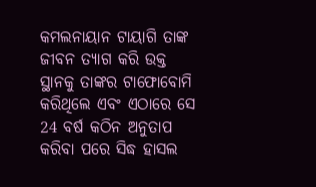କମଲନାୟାନ ଟାୟାଗି ତାଙ୍କ ଜୀବନ ତ୍ୟାଗ କରି ଉକ୍ତ ସ୍ଥାନକୁ ତାଙ୍କର ଟାଫୋବୋମି କରିଥିଲେ ଏବଂ ଏଠାରେ ସେ 24 ବର୍ଷ କଠିନ ଅନୁତାପ କରିବା ପରେ ସିଦ୍ଧ ହାସଲ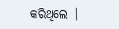କରିଥିଲେ |